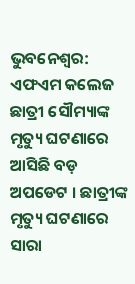ଭୁବନେଶ୍ୱର: ଏଫଏମ କଲେଜ ଛାତ୍ରୀ ସୌମ୍ୟାଙ୍କ ମୃତ୍ୟୁ ଘଟଣାରେ ଆସିଛି ବଡ଼ ଅପଡେଟ । ଛାତ୍ରୀଙ୍କ ମୃତ୍ୟୁ ଘଟଣାରେ ସାରା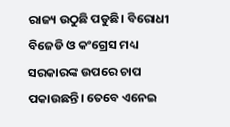ରାଜ୍ୟ ଉଠୁଛି ପଡୁଛି। ବିରୋଧୀ ବିଜେଡି ଓ କଂଗ୍ରେସ ମଧ୍ୟ ସରକାରଙ୍କ ଉପରେ ଚାପ ପକାଉଛନ୍ତି। ତେବେ ଏନେଇ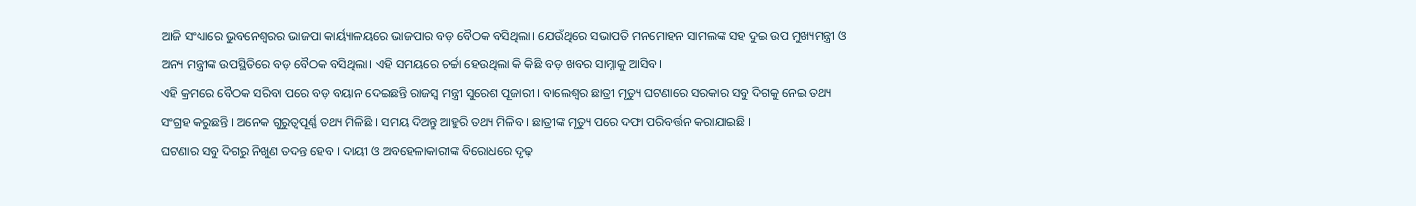ଆଜି ସଂଧ୍ୟାରେ ଭୁବନେଶ୍ୱରର ଭାଜପା କାର୍ୟ୍ୟାଳୟରେ ଭାଜପାର ବଡ଼ ବୈଠକ ବସିଥିଲା। ଯେଉଁଥିରେ ସଭାପତି ମନମୋହନ ସାମଲଙ୍କ ସହ ଦୁଇ ଉପ ମୁଖ୍ୟମନ୍ତ୍ରୀ ଓ ଅନ୍ୟ ମନ୍ତ୍ରୀଙ୍କ ଉପସ୍ଥିତିରେ ବଡ଼ ବୈଠକ ବସିଥିଲା। ଏହି ସମୟରେ ଚର୍ଚ୍ଚା ହେଉଥିଲା କି କିଛି ବଡ଼ ଖବର ସାମ୍ନାକୁ ଆସିବ।
ଏହି କ୍ରମରେ ବୈଠକ ସରିବା ପରେ ବଡ଼ ବୟାନ ଦେଇଛନ୍ତି ରାଜସ୍ବ ମନ୍ତ୍ରୀ ସୁରେଶ ପୂଜାରୀ । ବାଲେଶ୍ବର ଛାତ୍ରୀ ମୃତ୍ୟୁ ଘଟଣାରେ ସରକାର ସବୁ ଦିଗକୁ ନେଇ ତଥ୍ୟ ସଂଗ୍ରହ କରୁଛନ୍ତି । ଅନେକ ଗୁରୁତ୍ୱପୂର୍ଣ୍ଣ ତଥ୍ୟ ମିଳିଛି । ସମୟ ଦିଅନ୍ତୁ ଆହୁରି ତଥ୍ୟ ମିଳିବ । ଛାତ୍ରୀଙ୍କ ମୃତ୍ୟୁ ପରେ ଦଫା ପରିବର୍ତ୍ତନ କରାଯାଇଛି ।
ଘଟଣାର ସବୁ ଦିଗରୁ ନିଖୁଣ ତଦନ୍ତ ହେବ । ଦାୟୀ ଓ ଅବହେଳାକାରୀଙ୍କ ବିରୋଧରେ ଦୃଢ଼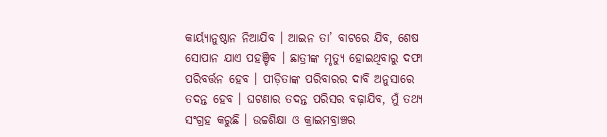କାର୍ୟ୍ୟାନୁଷ୍ଠାନ ନିଆଯିବ । ଆଇନ ତା’ ବାଟରେ ଯିବ, ଶେଷ ସୋପାନ ଯାଏ ପହଞ୍ଚିବ । ଛାତ୍ରୀଙ୍କ ମୃତ୍ୟୁ ହୋଇଥିବାରୁ ଦଫା ପରିବର୍ତ୍ତନ ହେବ । ପୀଡ଼ିତାଙ୍କ ପରିବାରର ଦାବି ଅନୁସାରେ ତଦନ୍ତ ହେବ । ଘଟଣାର ତଦନ୍ତ ପରିସର ବଢ଼ାଯିବ, ମୁଁ ତଥ୍ୟ ସଂଗ୍ରହ କରୁଛି । ଉଚ୍ଚଶିକ୍ଷା ଓ କ୍ରାଇମବ୍ରାଞ୍ଚର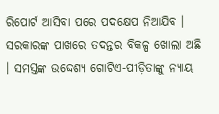ରିପୋର୍ଟ ଆସିବା ପରେ ପଦକ୍ଷେପ ନିଆଯିବ । ସରକାରଙ୍କ ପାଖରେ ତଦନ୍ତର ବିକଳ୍ପ ଖୋଲା ଅଛି । ସମସ୍ତଙ୍କ ଉଦ୍ଦେଶ୍ୟ ଗୋଟିଏ-ପୀଡ଼ିତାଙ୍କୁ ନ୍ୟାୟ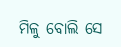ମିଳୁ ବୋଲି ସେ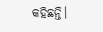କହିଛନ୍ତି।